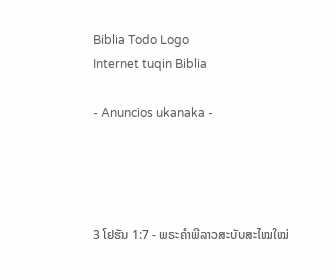Biblia Todo Logo
Internet tuqin Biblia

- Anuncios ukanaka -




3 ໂຢຮັນ 1:7 - ພຣະຄຳພີລາວສະບັບສະໄໝໃໝ່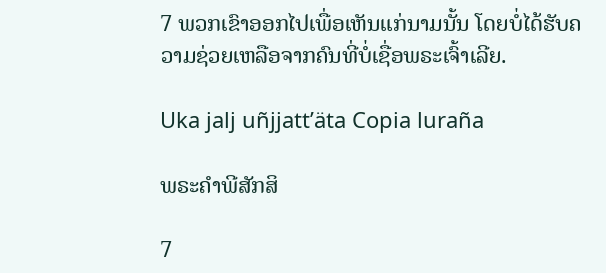7 ພວກເຂົາອອກໄປເພື່ອເຫັນແກ່ນາມນັ້ນ ໂດຍບໍ່ໄດ້ຮັບຄວາມຊ່ວຍເຫລືອຈາກຄົນທີ່ບໍ່ເຊື່ອພຣະເຈົ້າເລີຍ.

Uka jalj uñjjattʼäta Copia luraña

ພຣະຄຳພີສັກສິ

7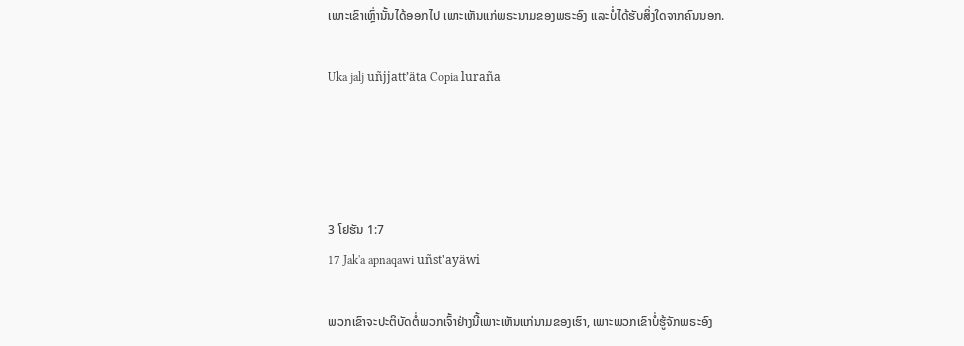ເພາະເຂົາເຫຼົ່ານັ້ນໄດ້ອອກໄປ ເພາະເຫັນແກ່ພຣະນາມຂອງພຣະອົງ ແລະບໍ່ໄດ້ຮັບສິ່ງໃດຈາກຄົນນອກ.

Uka jalj uñjjattʼäta Copia luraña




3 ໂຢຮັນ 1:7
17 Jak'a apnaqawi uñst'ayäwi

ພວກເຂົາຈະປະຕິບັດຕໍ່ພວກເຈົ້າຢ່າງນີ້ເພາະເຫັນແກ່ນາມຂອງເຮົາ, ເພາະພວກເຂົາບໍ່ຮູ້ຈັກພຣະອົງ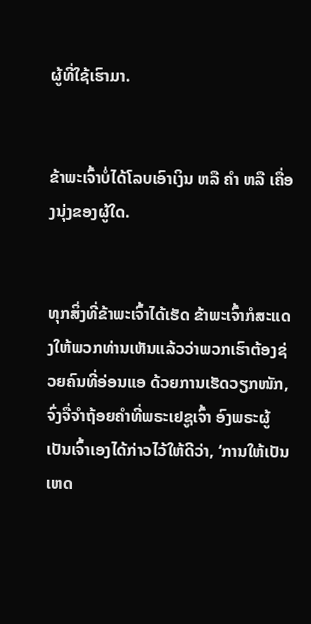ຜູ້ທີ່ໃຊ້ເຮົາມາ.


ຂ້າພະເຈົ້າບໍ່ໄດ້ໂລບເອົາເງິນ ຫລື ຄຳ ຫລື ເຄື່ອງນຸ່ງຂອງຜູ້ໃດ.


ທຸກສິ່ງທີ່ຂ້າພະເຈົ້າໄດ້ເຮັດ ຂ້າພະເຈົ້າກໍສະແດງໃຫ້ພວກທ່ານເຫັນແລ້ວວ່າພວກເຮົາຕ້ອງຊ່ວຍຄົນທີ່ອ່ອນແອ ດ້ວຍການເຮັດວຽກໜັກ, ຈົ່ງຈື່ຈຳຖ້ອຍຄຳທີ່ພຣະເຢຊູເຈົ້າ ອົງພຣະຜູ້ເປັນເຈົ້າເອງໄດ້ກ່າວໄວ້ໃຫ້ດີວ່າ, ‘ການໃຫ້ເປັນເຫດ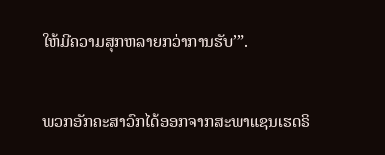ໃຫ້ມີຄວາມສຸກຫລາຍກວ່າການຮັບ’”.


ພວກອັກຄະສາວົກໄດ້ອອກຈາກສະພາແຊນເຮດຣິ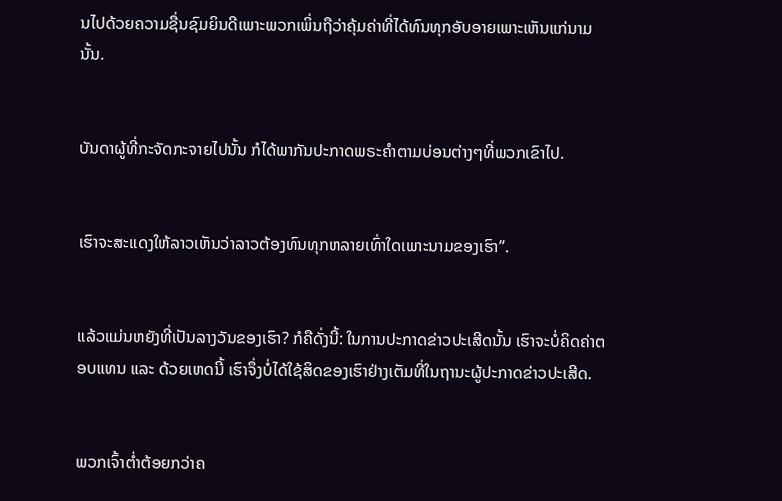ນໄປດ້ວຍຄວາມຊື່ນຊົມຍິນດີເພາະພວກເພິ່ນຖືວ່າຄຸ້ມຄ່າທີ່ໄດ້ທົນທຸກອັບອາຍເພາະເຫັນແກ່ນາມນັ້ນ.


ບັນດາຜູ້ທີ່ກະຈັດກະຈາຍໄປນັ້ນ ກໍໄດ້ພາກັນປະກາດພຣະຄຳຕາມບ່ອນຕ່າງໆທີ່ພວກເຂົາໄປ.


ເຮົາຈະສະແດງໃຫ້ລາວເຫັນວ່າລາວຕ້ອງທົນທຸກຫລາຍເທົ່າໃດເພາະນາມຂອງເຮົາ”.


ແລ້ວແມ່ນຫຍັງທີ່ເປັນລາງວັນຂອງເຮົາ? ກໍຄືດັ່ງນີ້: ໃນການປະກາດຂ່າວປະເສີດນັ້ນ ເຮົາຈະບໍ່ຄິດຄ່າຕອບແທນ ແລະ ດ້ວຍເຫດນີ້ ເຮົາຈຶ່ງບໍ່ໄດ້ໃຊ້ສິດຂອງເຮົາຢ່າງເຕັມທີ່ໃນຖານະຜູ້ປະກາດຂ່າວປະເສີດ.


ພວກເຈົ້າຕໍ່າຕ້ອຍກວ່າຄ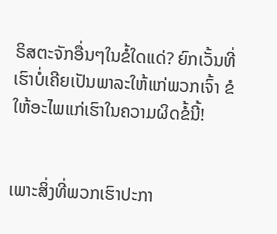ຣິສຕະຈັກອື່ນໆໃນຂໍ້ໃດແດ່? ຍົກເວັ້ນທີ່ເຮົາບໍ່ເຄີຍເປັນພາລະໃຫ້ແກ່ພວກເຈົ້າ ຂໍໃຫ້ອະໄພແກ່ເຮົາໃນຄວາມຜິດຂໍ້ນີ້!


ເພາະສິ່ງທີ່ພວກເຮົາປະກາ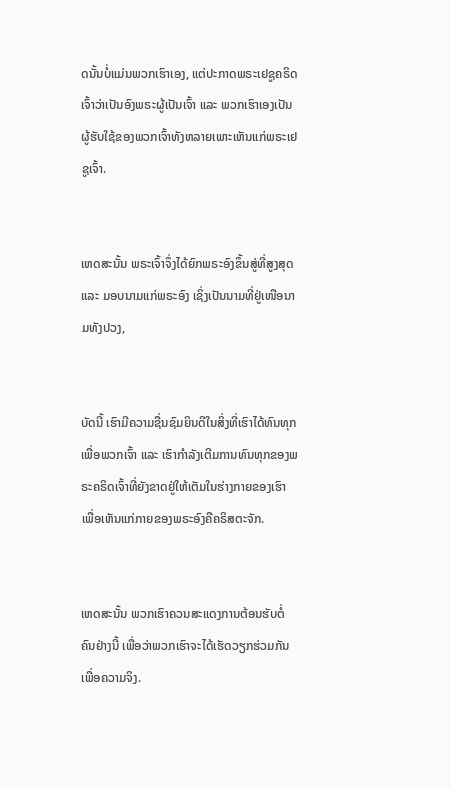ດນັ້ນບໍ່ແມ່ນພວກເຮົາເອງ, ແຕ່ປະກາດພຣະເຢຊູຄຣິດເຈົ້າວ່າເປັນອົງພຣະຜູ້ເປັນເຈົ້າ ແລະ ພວກເຮົາເອງເປັນຜູ້ຮັບໃຊ້ຂອງພວກເຈົ້າທັງຫລາຍເພາະເຫັນແກ່ພຣະເຢຊູເຈົ້າ.


ເຫດສະນັ້ນ ພຣະເຈົ້າຈຶ່ງໄດ້ຍົກພຣະອົງຂຶ້ນສູ່ທີ່ສູງສຸດ ແລະ ມອບນາມແກ່ພຣະອົງ ເຊິ່ງເປັນນາມທີ່ຢູ່ເໜືອນາມທັງປວງ,


ບັດນີ້ ເຮົາມີຄວາມຊື່ນຊົມຍິນດີໃນສິ່ງທີ່ເຮົາໄດ້ທົນທຸກເພື່ອພວກເຈົ້າ ແລະ ເຮົາກຳລັງເຕີມການທົນທຸກຂອງພຣະຄຣິດເຈົ້າທີ່ຍັງຂາດຢູ່ໃຫ້ເຕັມໃນຮ່າງກາຍຂອງເຮົາ ເພື່ອເຫັນແກ່ກາຍຂອງພຣະອົງຄືຄຣິສຕະຈັກ.


ເຫດສະນັ້ນ ພວກເຮົາຄວນສະແດງການຕ້ອນຮັບຕໍ່ຄົນຢ່າງນີ້ ເພື່ອວ່າພວກເຮົາຈະໄດ້ເຮັດວຽກຮ່ວມກັນເພື່ອຄວາມຈິງ.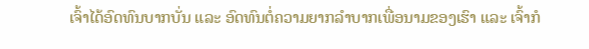ເຈົ້າໄດ້ອົດທົນບາກບັ່ນ ແລະ ອົດທົນຕໍ່ຄວາມຍາກລໍາບາກເພື່ອນາມຂອງເຮົາ ແລະ ເຈົ້າກໍ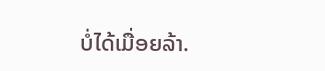ບໍ່ໄດ້ເມື່ອຍລ້າ.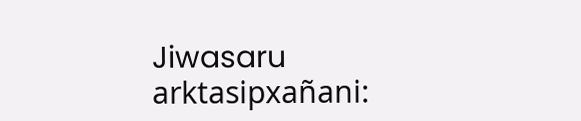Jiwasaru arktasipxañani: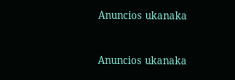Anuncios ukanaka


Anuncios ukanaka